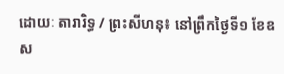ដោយៈ តារារិទ្ធ / ព្រះសីហនុ៖ នៅព្រឹកថ្ងៃទី១ ខែឧស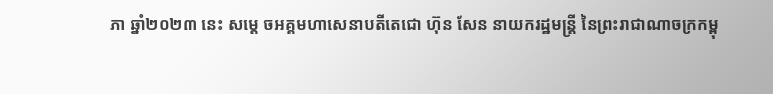ភា ឆ្នាំ២០២៣ នេះ សម្តេ ចអគ្គមហាសេនាបតីតេជោ ហ៊ុន សែន នាយករដ្ឋមន្ត្រី នៃព្រះរាជាណាចក្រកម្ពុ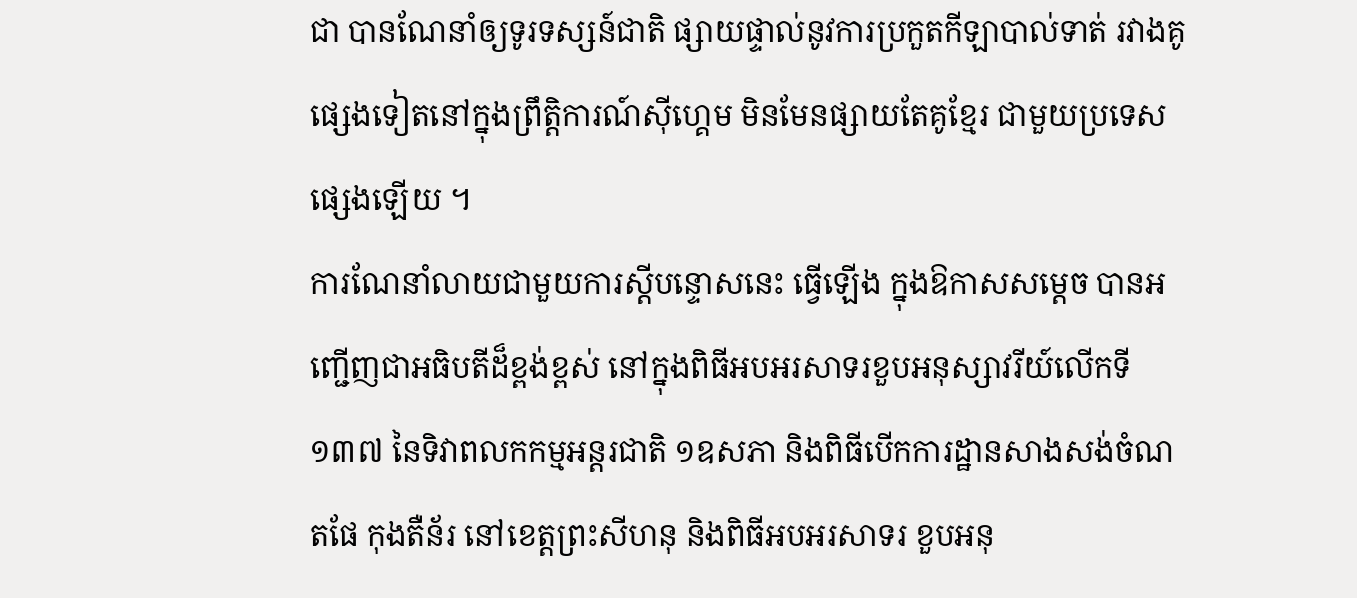ជា បានណែនាំឲ្យទូរទស្សន៍ជាតិ ផ្សាយផ្ទាល់នូវការប្រកួតកីឡាបាល់ទាត់ រវាងគូផ្សេងទៀតនៅក្នុងព្រឹត្តិការណ៍ស៊ីហ្គេម មិនមែនផ្សាយតែគូខ្មែរ ជាមួយប្រទេសផ្សេងឡើយ ។
ការណែនាំលាយជាមួយការស្តីបន្ទោសនេះ ធ្វើឡើង ក្នុងឱកាសសម្តេច បានអ ញ្ជើញជាអធិបតីដ៏ខ្ពង់ខ្ពស់ នៅក្នុងពិធីអបអរសាទរខួបអនុស្សាវរីយ៍លើកទី១៣៧ នៃទិវាពលកកម្មអន្តរជាតិ ១ឧសភា និងពិធីបើកការដ្ឋានសាងសង់ចំណតផែ កុងតឺន័រ នៅខេត្តព្រះសីហនុ និងពិធីអបអរសាទរ ខួបអនុ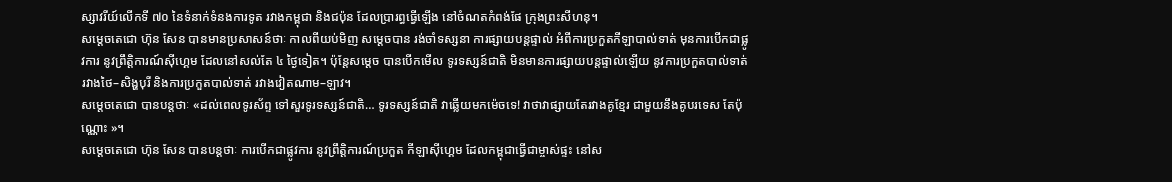ស្សាវរីយ៍លើកទី ៧០ នៃទំនាក់ទំនងការទូត រវាងកម្ពុជា និងជប៉ុន ដែលប្រារព្ធធ្វើឡើង នៅចំណតកំពង់ផែ ក្រុងព្រះសីហនុ។
សម្ដេចតេជោ ហ៊ុន សែន បានមានប្រសាសន៍ថាៈ កាលពីយប់មិញ សម្ដេចបាន រង់ចាំទស្សនា ការផ្សាយបន្តផ្ទាល់ អំពីការប្រកួតកីឡាបាល់ទាត់ មុនការបើកជាផ្លូវការ នូវព្រឹត្តិការណ៍ស៊ីហ្គេម ដែលនៅសល់តែ ៤ ថ្ងៃទៀត។ ប៉ុន្តែសម្ដេច បានបើកមើល ទូរទស្សន៍ជាតិ មិនមានការផ្សាយបន្តផ្ទាល់ឡើយ នូវការប្រកួតបាល់ទាត់ រវាងថៃ–សិង្ហបុរី និងការប្រកួតបាល់ទាត់ រវាងវៀតណាម–ឡាវ។
សម្ដេចតេជោ បានបន្តថាៈ «ដល់ពេលទូរស័ព្ទ ទៅសួរទូរទស្សន៍ជាតិ… ទូរទស្សន៍ជាតិ វាឆ្លើយមកម៉េចទេ! វាថាវាផ្សាយតែរវាងគូខ្មែរ ជាមួយនឹងគូបរទេស តែប៉ុណ្ណោះ »។
សម្ដេចតេជោ ហ៊ុន សែន បានបន្តថាៈ ការបើកជាផ្លូវការ នូវព្រឹត្តិការណ៍ប្រកួត កីឡាស៊ីហ្គេម ដែលកម្ពុជាធ្វើជាម្ចាស់ផ្ទះ នៅស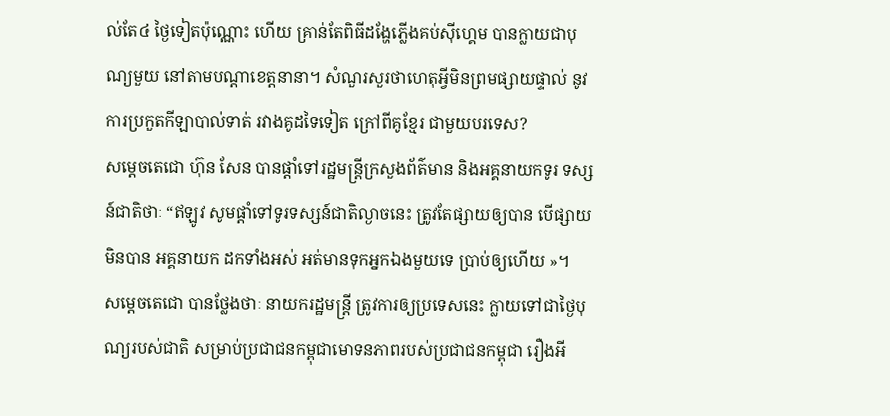ល់តែ៤ ថ្ងៃទៀតប៉ុណ្ណោះ ហើយ គ្រាន់តែពិធីដង្ហែភ្លើងគប់ស៊ីហ្គេម បានក្លាយជាបុណ្យមួយ នៅតាមបណ្ដាខេត្តនានា។ សំណួរសួរថាហេតុអ្វីមិនព្រមផ្សាយផ្ទាល់ នូវការប្រកួតកីឡាបាល់ទាត់ រវាងគូដទៃទៀត ក្រៅពីគូខ្មែរ ជាមួយបរទេស?
សម្ដេចតេជោ ហ៊ុន សែន បានផ្តាំទៅរដ្ឋមន្រ្តីក្រសួងព័ត៌មាន និងអគ្គនាយកទូរ ទស្សន៍ជាតិថាៈ “ឥឡូវ សូមផ្ដាំទៅទូរទស្សន៍ជាតិល្ងាចនេះ ត្រូវតែផ្សាយឲ្យបាន បើផ្សាយមិនបាន អគ្គនាយក ដកទាំងអស់ អត់មានទុកអ្នកឯងមួយទេ ប្រាប់ឲ្យហើយ »។
សម្តេចតេជោ បានថ្លែងថាៈ នាយករដ្ឋមន្ត្រី ត្រូវការឲ្យប្រទេសនេះ ក្លាយទៅជាថ្ងៃបុ ណ្យរបស់ជាតិ សម្រាប់ប្រជាជនកម្ពុជាមោទនភាពរបស់ប្រជាជនកម្ពុជា រឿងអី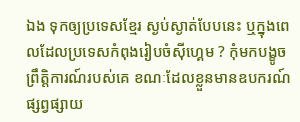ឯង ទុកឲ្យប្រទេសខ្មែរ ស្ងប់ស្ងាត់បែបនេះ ឬក្នុងពេលដែលប្រទេសកំពុងរៀបចំស៊ីហ្គេម ? កុំមកបង្ខូចព្រឹត្តិការណ៍របស់គេ ខណៈដែលខ្លួនមានឧបករណ៍ផ្សព្វផ្សាយ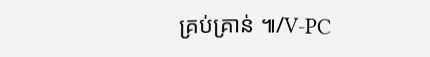គ្រប់គ្រាន់ ៕/V-PC